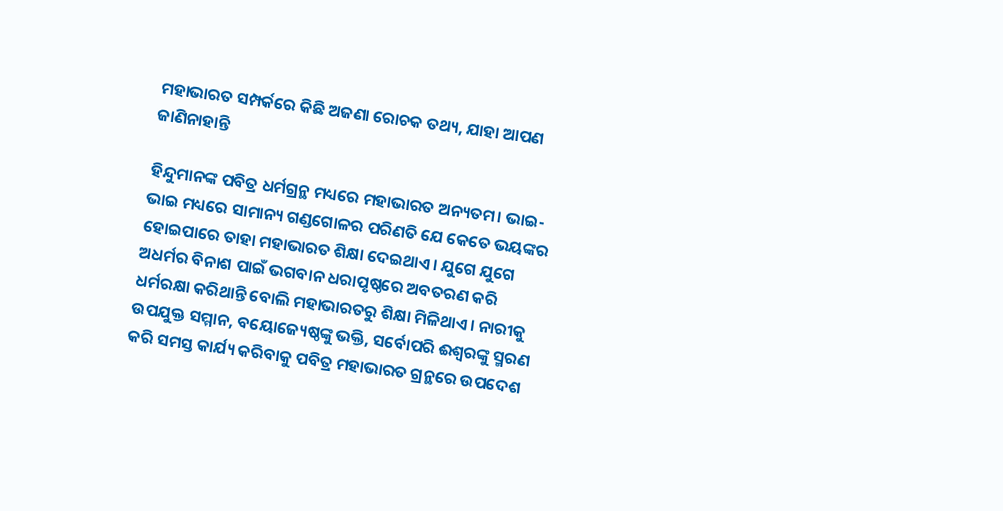ମହାଭାରତ ସମ୍ପର୍କରେ କିଛି ଅଜଣା ରୋଚକ ତଥ୍ୟ, ଯାହା ଆପଣ ଜାଣିନାହାନ୍ତି

ହିନ୍ଦୁମାନଙ୍କ ପବିତ୍ର ଧର୍ମଗ୍ରନ୍ଥ ମଧ୍ୟରେ ମହାଭାରତ ଅନ୍ୟତମ। ଭାଇ-ଭାଇ ମଧ୍ୟରେ ସାମାନ୍ୟ ଗଣ୍ଡଗୋଳର ପରିଣତି ଯେ କେତେ ଭୟଙ୍କର ହୋଇପାରେ ତାହା ମହାଭାରତ ଶିକ୍ଷା ଦେଇଥାଏ। ଯୁଗେ ଯୁଗେ ଅଧର୍ମର ବିନାଶ ପାଇଁ ଭଗବାନ ଧରାପୃଷ୍ଠରେ ଅବତରଣ କରି ଧର୍ମରକ୍ଷା କରିଥାନ୍ତି ବୋଲି ମହାଭାରତରୁ ଶିକ୍ଷା ମିଳିଥାଏ। ନାରୀକୁ ଉପଯୁକ୍ତ ସମ୍ମାନ, ବୟୋଜ୍ୟେଷ୍ଠଙ୍କୁ ଭକ୍ତି, ସର୍ବୋପରି ଈଶ୍ୱରଙ୍କୁ ସ୍ମରଣ କରି ସମସ୍ତ କାର୍ଯ୍ୟ କରିବାକୁ ପବିତ୍ର ମହାଭାରତ ଗ୍ରନ୍ଥରେ ଉପଦେଶ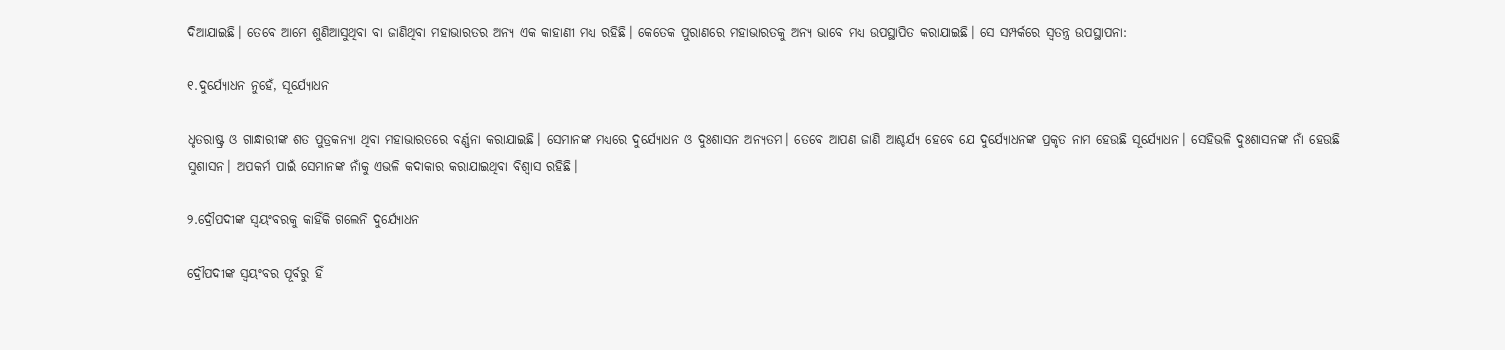ଦିଆଯାଇଛି। ତେବେ ଆମେ ଶୁଣିଆସୁଥିବା ବା ଜାଣିଥିବା ମହାଭାରତର ଅନ୍ୟ ଏକ କାହାଣୀ ମଧ୍ୟ ରହିଛି। କେତେକ ପୁରାଣରେ ମହାଭାରତକୁ ଅନ୍ୟ ଭାବେ ମଧ୍ୟ ଉପସ୍ଥାପିତ କରାଯାଇଛି। ସେ ସମ୍ପର୍କରେ ସ୍ୱତନ୍ତ୍ର ଉପସ୍ଥାପନା:

୧.ଦୁର୍ଯ୍ୟୋଧନ ନୁହେଁ, ସୂର୍ଯ୍ୟୋଧନ

ଧୃତରାଷ୍ଟ୍ର ଓ ଗାନ୍ଧାରୀଙ୍କ ଶତ ପୁତ୍ରକନ୍ୟା ଥିବା ମହାଭାରତରେ ବର୍ଣ୍ଣନା କରାଯାଇଛି। ସେମାନଙ୍କ ମଧ୍ୟରେ ଦୁର୍ଯ୍ୟୋଧନ ଓ ଦୁଃଶାସନ ଅନ୍ୟତମ। ତେବେ ଆପଣ ଜାଣି ଆଶ୍ଚର୍ଯ୍ୟ ହେବେ ଯେ ଦୁର୍ଯ୍ୟୋଧନଙ୍କ ପ୍ରକୃତ ନାମ ହେଉଛି ସୂର୍ଯ୍ୟୋଧନ। ସେହିଭଳି ଦୁଃଶାସନଙ୍କ ନାଁ ହେଉଛି ସୁଶାସନ। ଅପକର୍ମ ପାଇଁ ସେମାନଙ୍କ ନାଁକୁ ଏଭଳି କଦାକାର କରାଯାଇଥିବା ବିଶ୍ୱାସ ରହିଛି।

୨.ଦ୍ରୌପଦୀଙ୍କ ସ୍ୱୟଂବରକୁ କାହିଁକି ଗଲେନି ଦୁର୍ଯ୍ୟୋଧନ

ଦ୍ରୌପଦୀଙ୍କ ସ୍ୱୟଂବର ପୂର୍ବରୁ ହିଁ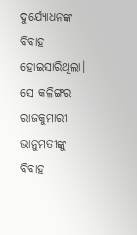ଦୁର୍ଯ୍ୟୋଧନଙ୍କ ବିବାହ ହୋଇସାରିଥିଲା। ସେ କଳିଙ୍ଗର ରାଜକୁମାରୀ ଭାନୁମତୀଙ୍କୁ ବିବାହ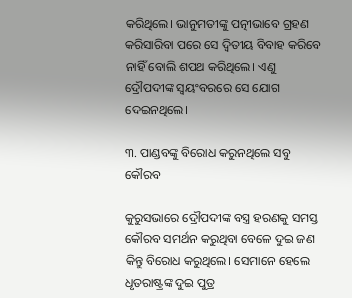କରିଥିଲେ। ଭାନୁମତୀଙ୍କୁ ପତ୍ନୀଭାବେ ଗ୍ରହଣ କରିସାରିବା ପରେ ସେ ଦ୍ୱିତୀୟ ବିବାହ କରିବେ ନାହିଁ ବୋଲି ଶପଥ କରିଥିଲେ। ଏଣୁ ଦ୍ରୌପଦୀଙ୍କ ସ୍ୱୟଂବରରେ ସେ ଯୋଗ ଦେଇନଥିଲେ।

୩. ପାଣ୍ଡବଙ୍କୁ ବିରୋଧ କରୁନଥିଲେ ସବୁ କୌରବ

କୁରୁସଭାରେ ଦ୍ରୌପଦୀଙ୍କ ବସ୍ତ୍ର ହରଣକୁ ସମସ୍ତ କୌରବ ସମର୍ଥନ କରୁଥିବା ବେଳେ ଦୁଇ ଜଣ କିନ୍ତୁ ବିରୋଧ କରୁଥିଲେ। ସେମାନେ ହେଲେ ଧୃତରାଷ୍ଟ୍ରଙ୍କ ଦୁଇ ପୁତ୍ର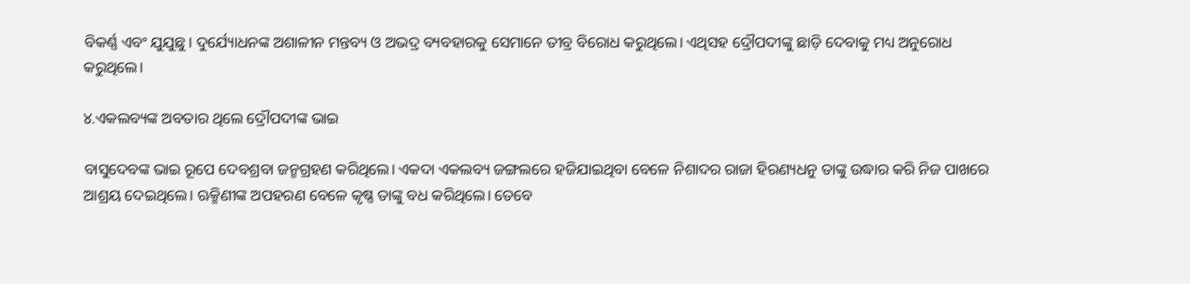ବିକର୍ଣ୍ଣ ଏବଂ ଯୁଯୁଛୁ। ଦୁର୍ଯ୍ୟୋଧନଙ୍କ ଅଶାଳୀନ ମନ୍ତବ୍ୟ ଓ ଅଭଦ୍ର ବ୍ୟବହାରକୁ ସେମାନେ ତୀବ୍ର ବିରୋଧ କରୁଥିଲେ। ଏଥିସହ ଦ୍ରୌପଦୀଙ୍କୁ ଛାଡ଼ି ଦେବାକୁ ମଧ୍ୟ ଅନୁରୋଧ କରୁଥିଲେ।

୪.ଏକଲବ୍ୟଙ୍କ ଅବତାର ଥିଲେ ଦ୍ରୌପଦୀଙ୍କ ଭାଇ

ବାସୁଦେବଙ୍କ ଭାଇ ରୂପେ ଦେବଶ୍ରବା ଜନ୍ମଗ୍ରହଣ କରିଥିଲେ। ଏକଦା ଏକଲବ୍ୟ ଜଙ୍ଗଲରେ ହଜିଯାଇଥିବା ବେଳେ ନିଶାଦର ରାଜା ହିରଣ୍ୟଧନୁ ତାଙ୍କୁ ଉଦ୍ଧାର କରି ନିଜ ପାଖରେ ଆଶ୍ରୟ ଦେଇଥିଲେ। ଋକ୍ମିଣୀଙ୍କ ଅପହରଣ ବେଳେ କୃଷ୍ଣ ତାଙ୍କୁ ବଧ କରିଥିଲେ। ତେବେ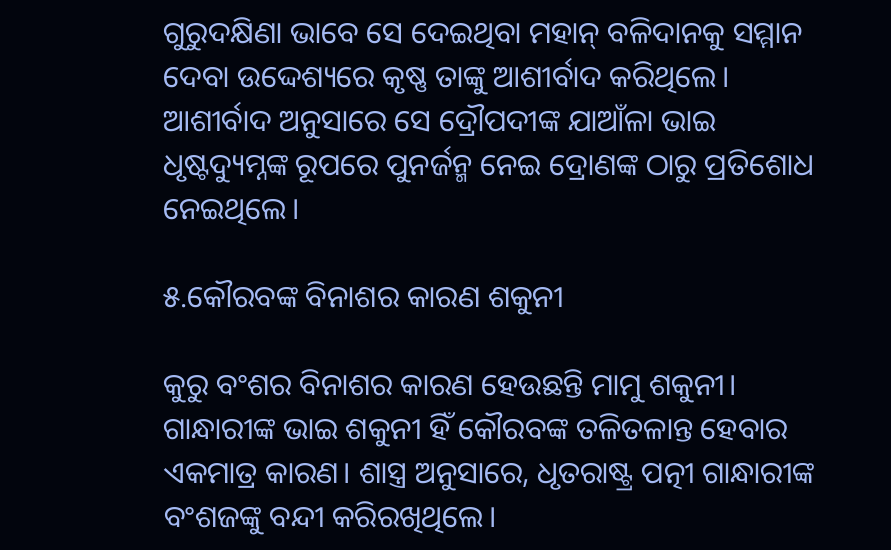ଗୁରୁଦକ୍ଷିଣା ଭାବେ ସେ ଦେଇଥିବା ମହାନ୍‌ ବଳିଦାନକୁ ସମ୍ମାନ ଦେବା ଉଦ୍ଦେଶ୍ୟରେ କୃଷ୍ଣ ତାଙ୍କୁ ଆଶୀର୍ବାଦ କରିଥିଲେ। ଆଶୀର୍ବାଦ ଅନୁସାରେ ସେ ଦ୍ରୌପଦୀଙ୍କ ଯାଆଁଳା ଭାଇ ଧୃଷ୍ଟଦ୍ୟୁମ୍ନଙ୍କ ରୂପରେ ପୁନର୍ଜନ୍ମ ନେଇ ଦ୍ରୋଣଙ୍କ ଠାରୁ ପ୍ରତିଶୋଧ ନେଇଥିଲେ।

୫.କୌରବଙ୍କ ବିନାଶର କାରଣ ଶକୁନୀ

କୁରୁ ବଂଶର ବିନାଶର କାରଣ ହେଉଛନ୍ତି ମାମୁ ଶକୁନୀ। ଗାନ୍ଧାରୀଙ୍କ ଭାଇ ଶକୁନୀ ହିଁ କୌରବଙ୍କ ତଳିତଳାନ୍ତ ହେବାର ଏକମାତ୍ର କାରଣ। ଶାସ୍ତ୍ର ଅନୁସାରେ, ଧୃତରାଷ୍ଟ୍ର ପତ୍ନୀ ଗାନ୍ଧାରୀଙ୍କ ବଂଶଜଙ୍କୁ ବନ୍ଦୀ କରିରଖିଥିଲେ।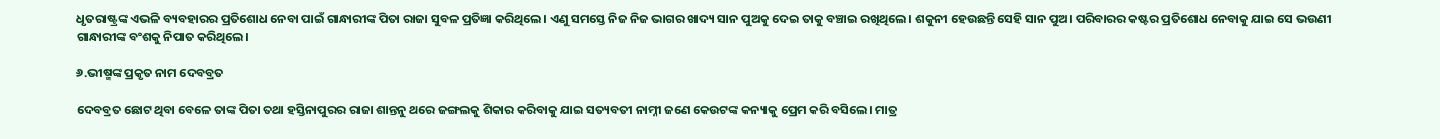ଧୃତରାଷ୍ଟ୍ରଙ୍କ ଏଭଳି ବ୍ୟବହାରର ପ୍ରତିଶୋଧ ନେବା ପାଇଁ ଗାନ୍ଧାରୀଙ୍କ ପିତା ରାଜା ସୁବଳ ପ୍ରତିଜ୍ଞା କରିଥିଲେ। ଏଣୁ ସମସ୍ତେ ନିଜ ନିଜ ଭାଗର ଖାଦ୍ୟ ସାନ ପୁଅକୁ ଦେଇ ତାକୁ ବଞ୍ଚାଇ ରଖିଥିଲେ। ଶକୁନୀ ହେଉଛନ୍ତି ସେହି ସାନ ପୁଅ। ପରିବାରର କଷ୍ଟର ପ୍ରତିଶୋଧ ନେବାକୁ ଯାଇ ସେ ଭଉଣୀ ଗାନ୍ଧାରୀଙ୍କ ବଂଶକୁ ନିପାତ କରିଥିଲେ।

୬.ଭୀଷ୍ମଙ୍କ ପ୍ରକୃତ ନାମ ଦେବବ୍ରତ

ଦେବବ୍ରତ ଛୋଟ ଥିବା ବେଳେ ତାଙ୍କ ପିତା ତଥା ହସ୍ତିନାପୁରର ରାଜା ଶାନ୍ତନୁ ଥରେ ଜଙ୍ଗଲକୁ ଶିକାର କରିବାକୁ ଯାଇ ସତ୍ୟବତୀ ନାମ୍ନୀ ଜଣେ କେଉଟଙ୍କ କନ୍ୟାକୁ ପ୍ରେମ କରି ବସିଲେ। ମାତ୍ର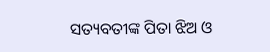ସତ୍ୟବତୀଙ୍କ ପିତା ଝିଅ ଓ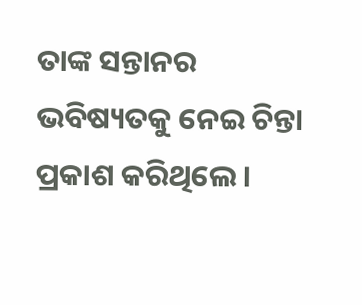ତାଙ୍କ ସନ୍ତାନର ଭବିଷ୍ୟତକୁ ନେଇ ଚିନ୍ତା ପ୍ରକାଶ କରିଥିଲେ।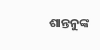ଶାନ୍ତନୁଙ୍କ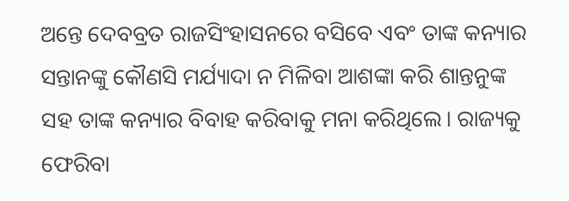ଅନ୍ତେ ଦେବବ୍ରତ ରାଜସିଂହାସନରେ ବସିବେ ଏବଂ ତାଙ୍କ କନ୍ୟାର ସନ୍ତାନଙ୍କୁ କୌଣସି ମର୍ଯ୍ୟାଦା ନ ମିଳିବା ଆଶଙ୍କା କରି ଶାନ୍ତନୁଙ୍କ ସହ ତାଙ୍କ କନ୍ୟାର ବିବାହ କରିବାକୁ ମନା କରିଥିଲେ। ରାଜ୍ୟକୁ ଫେରିବା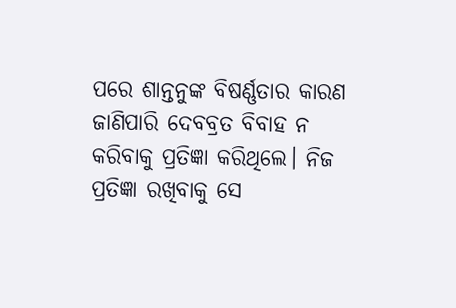ପରେ ଶାନ୍ତନୁଙ୍କ ବିଷର୍ଣ୍ଣତାର କାରଣ ଜାଣିପାରି ଦେବବ୍ରତ ବିବାହ ନ କରିବାକୁ ପ୍ରତିଜ୍ଞା କରିଥିଲେ। ନିଜ ପ୍ରତିଜ୍ଞା ରଖିବାକୁ ସେ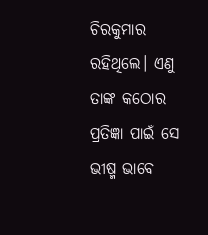ଚିରକୁମାର ରହିଥିଲେ। ଏଣୁ ତାଙ୍କ କଠୋର ପ୍ରତିଜ୍ଞା ପାଇଁ ସେ ଭୀଷ୍ମ ଭାବେ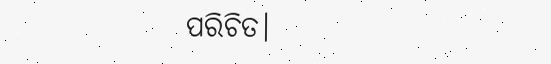ପରିଚିତ।